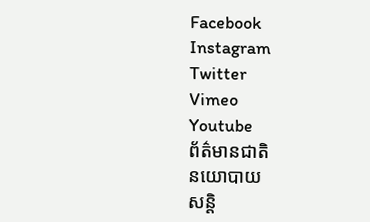Facebook
Instagram
Twitter
Vimeo
Youtube
ព័ត៌មានជាតិ
នយោបាយ
សន្តិ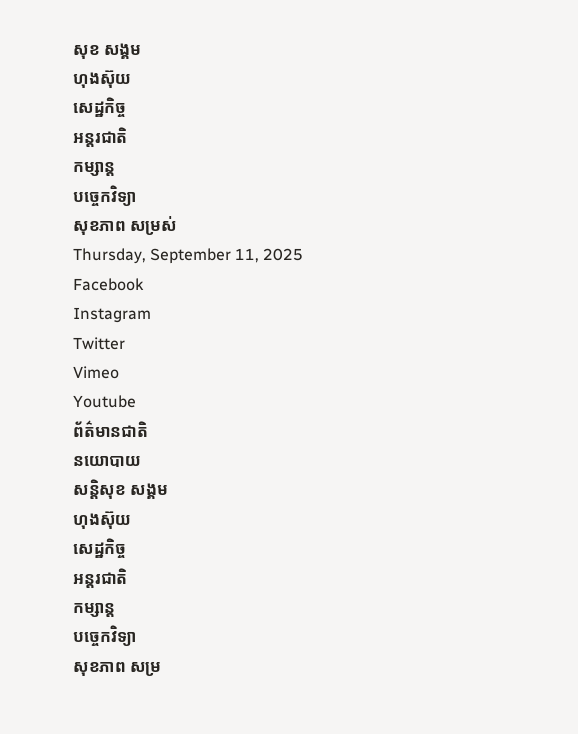សុខ សង្គម
ហុងស៊ុយ
សេដ្ឋកិច្ច
អន្តរជាតិ
កម្សាន្ត
បច្ចេកវិទ្យា
សុខភាព សម្រស់
Thursday, September 11, 2025
Facebook
Instagram
Twitter
Vimeo
Youtube
ព័ត៌មានជាតិ
នយោបាយ
សន្តិសុខ សង្គម
ហុងស៊ុយ
សេដ្ឋកិច្ច
អន្តរជាតិ
កម្សាន្ត
បច្ចេកវិទ្យា
សុខភាព សម្រ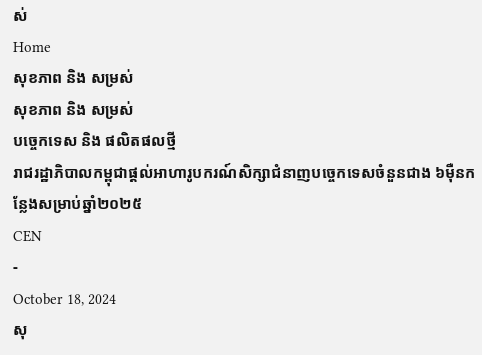ស់
Home
សុខភាព និង សម្រស់
សុខភាព និង សម្រស់
បច្ចេកទេស និង ផលិតផលថ្មី
រាជរដ្ឋាភិបាលកម្ពុជាផ្តល់អាហារូបករណ៍សិក្សាជំនាញបច្ចេកទេសចំនួនជាង ៦ម៉ឺនកន្លែងសម្រាប់ឆ្នាំ២០២៥
CEN
-
October 18, 2024
សុ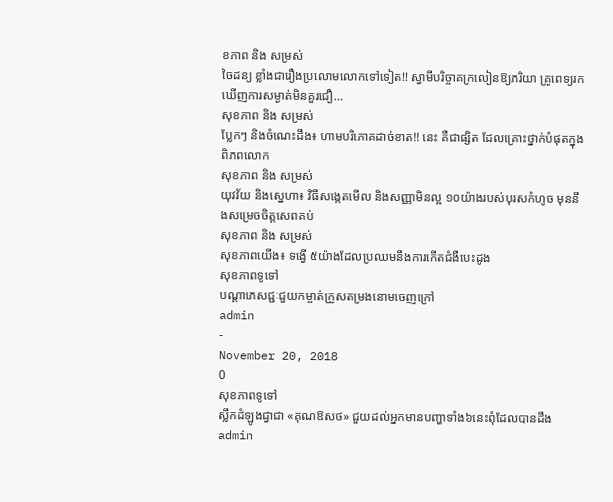ខភាព និង សម្រស់
ចៃដន្យ ខ្លាំងជារឿងប្រលោមលោកទៅទៀត!! ស្វាមីបរិច្ចាគក្រលៀនឱ្យភរិយា គ្រូពេទ្យរកឃើញការសម្ងាត់មិនគួរជឿ…
សុខភាព និង សម្រស់
ប្លែកៗ និងចំណេះដឹង៖ ហាមបរិភោគដាច់ខាត!! នេះ គឺជាផ្សិត ដែលគ្រោះថ្នាក់បំផុតក្នុងពិភពលោក
សុខភាព និង សម្រស់
យុវវ័យ និងស្នេហា៖ វិធីសង្កេតមើល និងសញ្ញាមិនល្អ ១០យ៉ាងរបស់បុរសកំហូច មុននឹងសម្រេចចិត្តសេពគប់
សុខភាព និង សម្រស់
សុខភាពយើង៖ ទង្វើ ៥យ៉ាងដែលប្រឈមនឹងការកើតជំងឺបេះដូង
សុខភាពទូទៅ
បណ្តាភេសជ្ជៈជួយកម្ចាត់ក្រួសតម្រងនោមចេញក្រៅ
admin
-
November 20, 2018
0
សុខភាពទូទៅ
ស្លឹកដំឡូងជ្វាជា «គុណឱសថ» ជួយដល់អ្នកមានបញ្ហាទាំង៦នេះពុំដែលបានដឹង
admin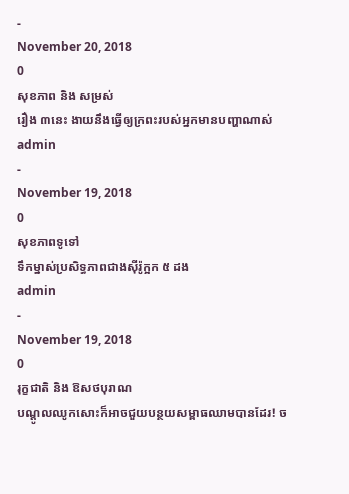-
November 20, 2018
0
សុខភាព និង សម្រស់
រឿង ៣នេះ ងាយនឹងធ្វើឲ្យក្រពះរបស់អ្នកមានបញ្ហាណាស់
admin
-
November 19, 2018
0
សុខភាពទូទៅ
ទឹកម្នាស់ប្រសិទ្ធភាពជាងស៊ីរ៉ូក្អក ៥ ដង
admin
-
November 19, 2018
0
រុក្ខជាតិ និង ឱសថបុរាណ
បណ្តូលឈូកសោះក៏អាចជួយបន្ថយសម្ពាធឈាមបានដែរ! ច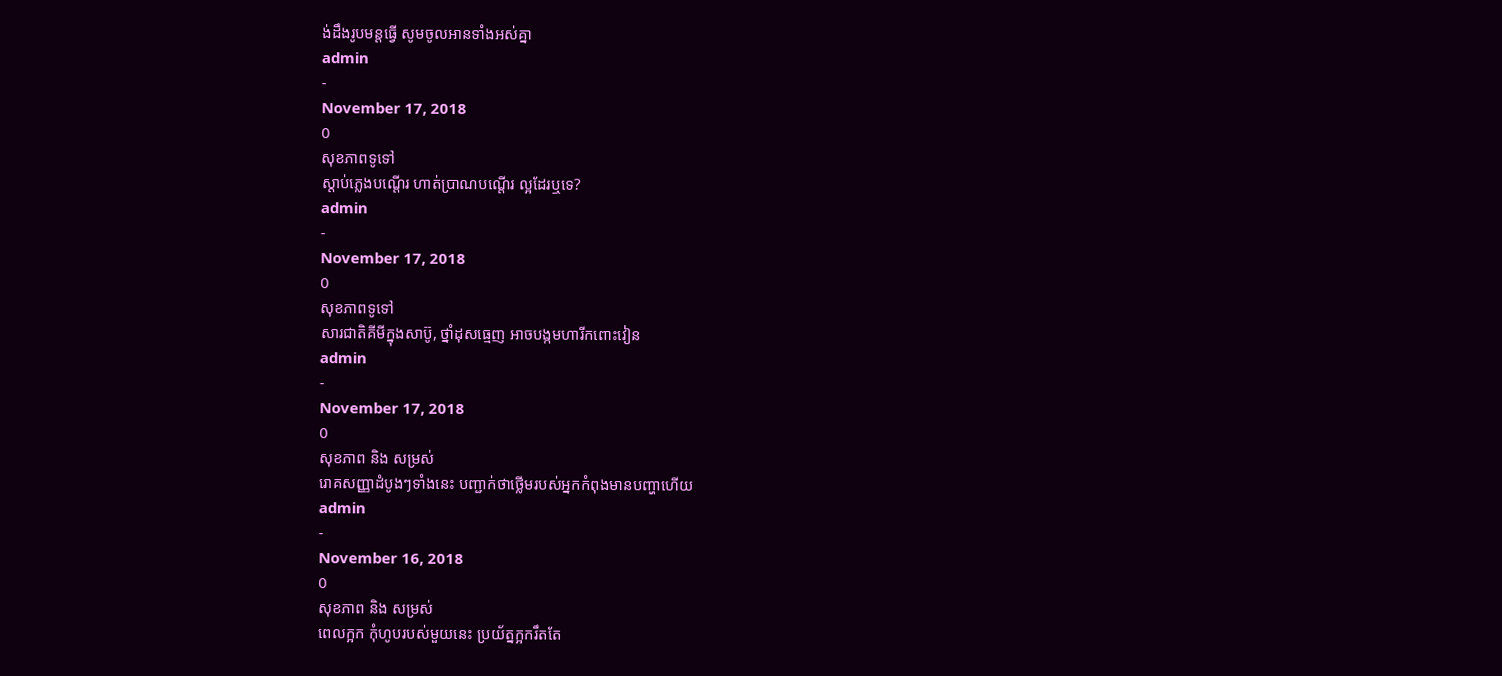ង់ដឹងរូបមន្តធ្វើ សូមចូលអានទាំងអស់គ្នា
admin
-
November 17, 2018
0
សុខភាពទូទៅ
ស្តាប់ភ្លេងបណ្តើរ ហាត់ប្រាណបណ្តើរ ល្អដែរឬទេ?
admin
-
November 17, 2018
0
សុខភាពទូទៅ
សារជាតិគីមីក្នុងសាប៊ូ, ថ្នាំដុសធ្មេញ អាចបង្កមហារីកពោះវៀន
admin
-
November 17, 2018
0
សុខភាព និង សម្រស់
រោគសញ្ញាដំបូងៗទាំងនេះ បញ្ជាក់ថាថ្លើមរបស់អ្នកកំពុងមានបញ្ហាហើយ
admin
-
November 16, 2018
0
សុខភាព និង សម្រស់
ពេលក្អក កុំហូបរបស់មួយនេះ ប្រយ័ត្នក្អករឹតតែ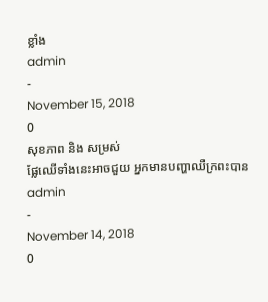ខ្លាំង
admin
-
November 15, 2018
0
សុខភាព និង សម្រស់
ផ្លែឈើទាំងនេះអាចជួយ អ្នកមានបញ្ហាឈឺក្រពះបាន
admin
-
November 14, 2018
0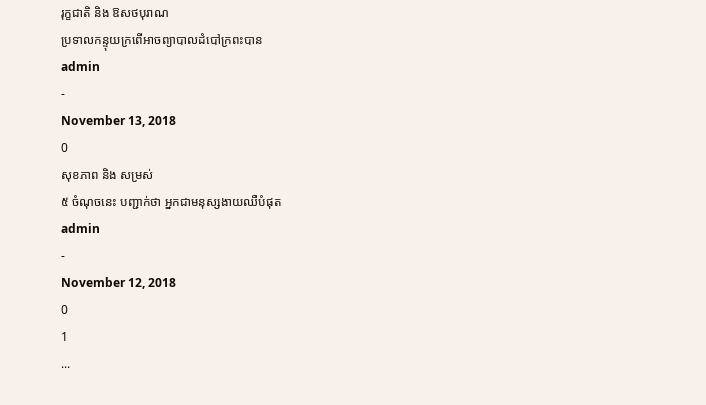រុក្ខជាតិ និង ឱសថបុរាណ
ប្រទាលកន្ទុយក្រពើអាចព្យាបាលដំបៅក្រពះបាន
admin
-
November 13, 2018
0
សុខភាព និង សម្រស់
៥ ចំណុចនេះ បញ្ជាក់ថា អ្នកជាមនុស្សងាយឈឺបំផុត
admin
-
November 12, 2018
0
1
...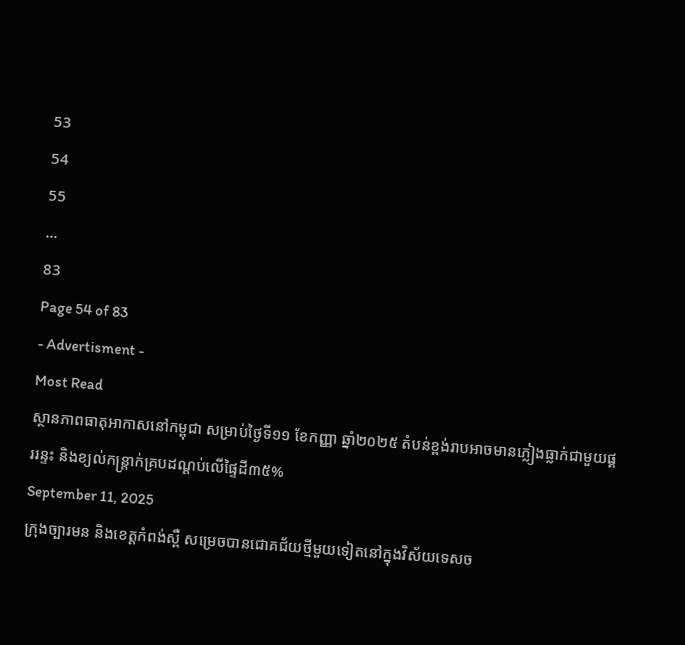53
54
55
...
83
Page 54 of 83
- Advertisment -
Most Read
ស្ថានភាពធាតុអាកាសនៅកម្ពុជា សម្រាប់ថ្ងៃទី១១ ខែកញ្ញា ឆ្នាំ២០២៥ តំបន់ខ្ពង់រាបអាចមានភ្លៀងធ្លាក់ជាមួយផ្គររន្ទះ និងខ្យល់កន្ត្រាក់គ្របដណ្ដប់លើផ្ទៃដី៣៥%
September 11, 2025
ក្រុងច្បារមន និងខេត្តកំពង់ស្ពឺ សម្រេចបានជោគជ័យថ្មីមួយទៀតនៅក្នុងវិស័យទេសច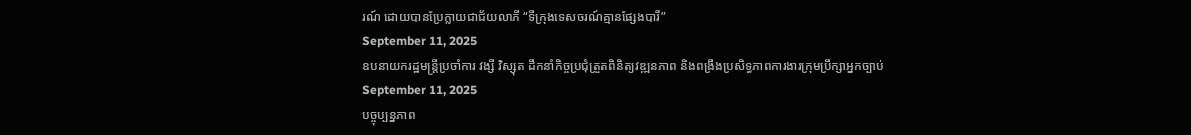រណ៍ ដោយបានប្រែក្លាយជាជ័យលាភី “ទីក្រុងទេសចរណ៍គ្មានផ្សែងបារី”
September 11, 2025
ឧបនាយករដ្ឋមន្រ្តីប្រចាំការ វង្សី វិស្សុត ដឹកនាំកិច្ចប្រជុំត្រួតពិនិត្យវឌ្ឍនភាព និងពង្រឹងប្រសិទ្ធភាពការងារក្រុមប្រឹក្សាអ្នកច្បាប់
September 11, 2025
បច្ចុប្បន្នភាព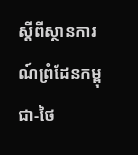ស្ដីពីស្ថានការណ៍ព្រំដែនកម្ពុជា-ថៃ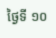ថ្ងៃទី ១០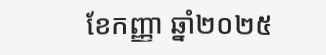ខែកញ្ញា ឆ្នាំ២០២៥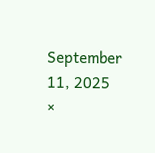September 11, 2025
×